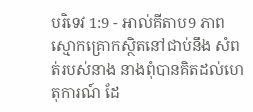បរិទេវ 1:9 - អាល់គីតាប9 ភាពស្មោកគ្រោកស្ថិតនៅជាប់នឹង សំពត់របស់នាង នាងពុំបានគិតដល់ហេតុការណ៍ ដែ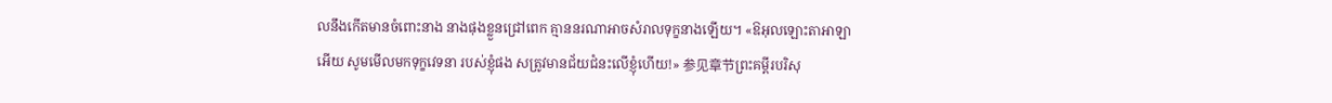លនឹងកើតមានចំពោះនាង នាងផុងខ្លួនជ្រៅពេក គ្មាននរណាអាចសំរាលទុក្ខនាងឡើយ។ «ឱអុលឡោះតាអាឡាអើយ សូមមើលមកទុក្ខវេទនា របស់ខ្ញុំផង សត្រូវមានជ័យជំនះលើខ្ញុំហើយ!» 参见章节ព្រះគម្ពីរបរិសុ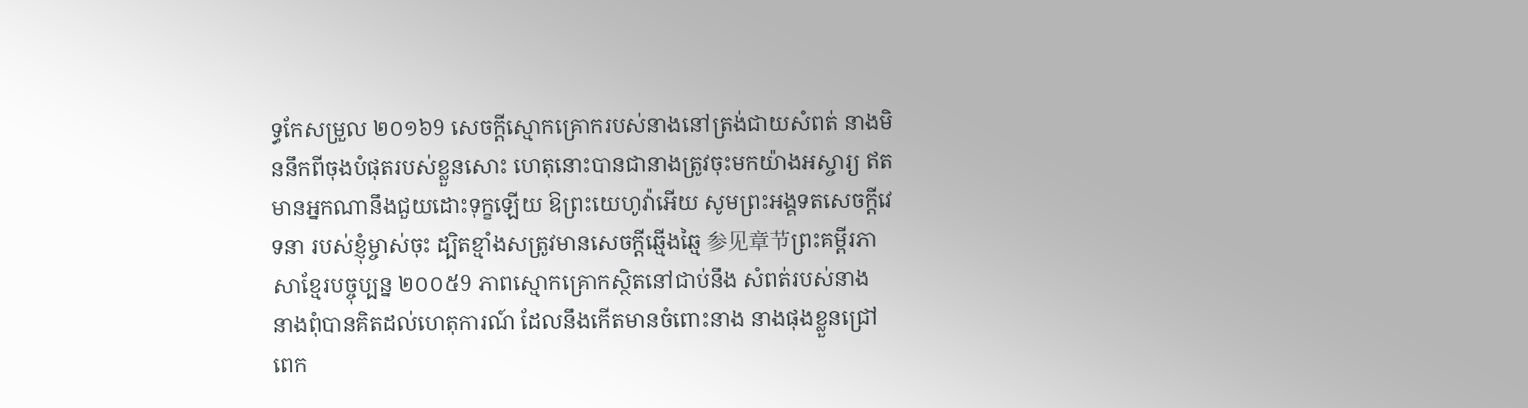ទ្ធកែសម្រួល ២០១៦9 សេចក្ដីស្មោកគ្រោករបស់នាងនៅត្រង់ជាយសំពត់ នាងមិននឹកពីចុងបំផុតរបស់ខ្លួនសោះ ហេតុនោះបានជានាងត្រូវចុះមកយ៉ាងអស្ចារ្យ ឥតមានអ្នកណានឹងជួយដោះទុក្ខឡើយ ឱព្រះយេហូវ៉ាអើយ សូមព្រះអង្គទតសេចក្ដីវេទនា របស់ខ្ញុំម្ចាស់ចុះ ដ្បិតខ្មាំងសត្រូវមានសេចក្ដីឆ្មើងឆ្មៃ 参见章节ព្រះគម្ពីរភាសាខ្មែរបច្ចុប្បន្ន ២០០៥9 ភាពស្មោកគ្រោកស្ថិតនៅជាប់នឹង សំពត់របស់នាង នាងពុំបានគិតដល់ហេតុការណ៍ ដែលនឹងកើតមានចំពោះនាង នាងផុងខ្លួនជ្រៅពេក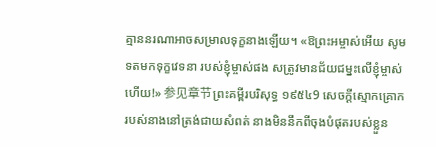គ្មាននរណាអាចសម្រាលទុក្ខនាងឡើយ។ «ឱព្រះអម្ចាស់អើយ សូមទតមកទុក្ខវេទនា របស់ខ្ញុំម្ចាស់ផង សត្រូវមានជ័យជម្នះលើខ្ញុំម្ចាស់ហើយ!» 参见章节ព្រះគម្ពីរបរិសុទ្ធ ១៩៥៤9 សេចក្ដីស្មោកគ្រោករបស់នាងនៅត្រង់ជាយសំពត់ នាងមិននឹកពីចុងបំផុតរបស់ខ្លួន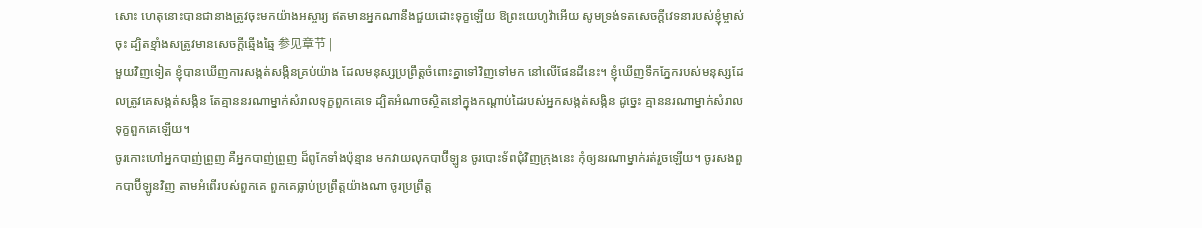សោះ ហេតុនោះបានជានាងត្រូវចុះមកយ៉ាងអស្ចារ្យ ឥតមានអ្នកណានឹងជួយដោះទុក្ខឡើយ ឱព្រះយេហូវ៉ាអើយ សូមទ្រង់ទតសេចក្ដីវេទនារបស់ខ្ញុំម្ចាស់ចុះ ដ្បិតខ្មាំងសត្រូវមានសេចក្ដីឆ្មើងឆ្មៃ 参见章节 |
មួយវិញទៀត ខ្ញុំបានឃើញការសង្កត់សង្កិនគ្រប់យ៉ាង ដែលមនុស្សប្រព្រឹត្តចំពោះគ្នាទៅវិញទៅមក នៅលើផែនដីនេះ។ ខ្ញុំឃើញទឹកភ្នែករបស់មនុស្សដែលត្រូវគេសង្កត់សង្កិន តែគ្មាននរណាម្នាក់សំរាលទុក្ខពួកគេទេ ដ្បិតអំណាចស្ថិតនៅក្នុងកណ្ដាប់ដៃរបស់អ្នកសង្កត់សង្កិន ដូច្នេះ គ្មាននរណាម្នាក់សំរាលទុក្ខពួកគេឡើយ។
ចូរកោះហៅអ្នកបាញ់ព្រួញ គឺអ្នកបាញ់ព្រួញ ដ៏ពូកែទាំងប៉ុន្មាន មកវាយលុកបាប៊ីឡូន ចូរបោះទ័ពជុំវិញក្រុងនេះ កុំឲ្យនរណាម្នាក់រត់រួចឡើយ។ ចូរសងពួកបាប៊ីឡូនវិញ តាមអំពើរបស់ពួកគេ ពួកគេធ្លាប់ប្រព្រឹត្តយ៉ាងណា ចូរប្រព្រឹត្ត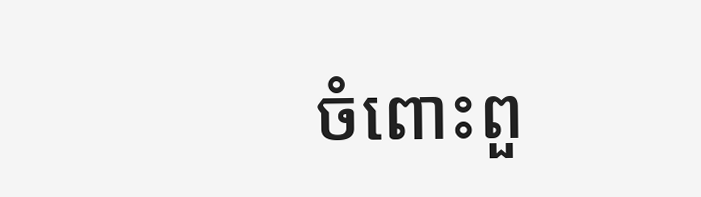ចំពោះពួ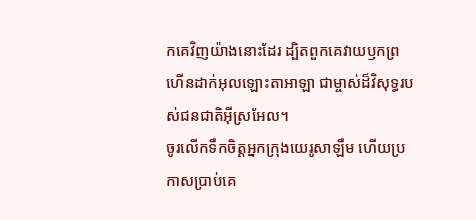កគេវិញយ៉ាងនោះដែរ ដ្បិតពួកគេវាយឫកព្រហើនដាក់អុលឡោះតាអាឡា ជាម្ចាស់ដ៏វិសុទ្ធរបស់ជនជាតិអ៊ីស្រអែល។
ចូរលើកទឹកចិត្តអ្នកក្រុងយេរូសាឡឹម ហើយប្រកាសប្រាប់គេ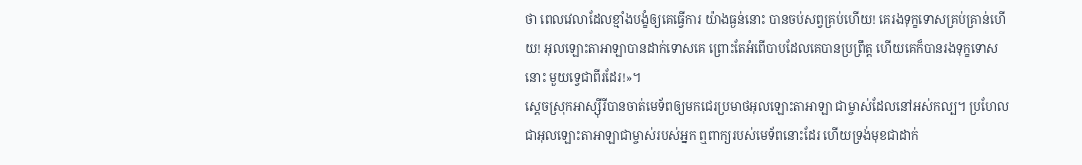ថា ពេលវេលាដែលខ្មាំងបង្ខំឲ្យគេធ្វើការ យ៉ាងធ្ងន់នោះ បានចប់សព្វគ្រប់ហើយ! គេរងទុក្ខទោសគ្រប់គ្រាន់ហើយ! អុលឡោះតាអាឡាបានដាក់ទោសគេ ព្រោះតែអំពើបាបដែលគេបានប្រព្រឹត្ត ហើយគេក៏បានរងទុក្ខទោសនោះ មួយទ្វេជាពីរដែរ!»។
ស្ដេចស្រុកអាស្ស៊ីរីបានចាត់មេទ័ពឲ្យមកជេរប្រមាថអុលឡោះតាអាឡា ជាម្ចាស់ដែលនៅអស់កល្ប។ ប្រហែលជាអុលឡោះតាអាឡាជាម្ចាស់របស់អ្នក ឮពាក្យរបស់មេទ័ពនោះដែរ ហើយទ្រង់មុខជាដាក់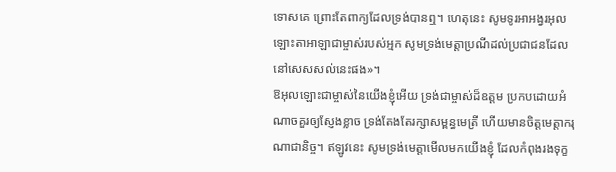ទោសគេ ព្រោះតែពាក្យដែលទ្រង់បានឮ។ ហេតុនេះ សូមទូរអាអង្វរអុលឡោះតាអាឡាជាម្ចាស់របស់អ្មក សូមទ្រង់មេត្តាប្រណីដល់ប្រជាជនដែលនៅសេសសល់នេះផង»។
ឱអុលឡោះជាម្ចាស់នៃយើងខ្ញុំអើយ ទ្រង់ជាម្ចាស់ដ៏ឧត្ដម ប្រកបដោយអំណាចគួរឲ្យស្ញែងខ្លាច ទ្រង់តែងតែរក្សាសម្ពន្ធមេត្រី ហើយមានចិត្តមេត្តាករុណាជានិច្ច។ ឥឡូវនេះ សូមទ្រង់មេត្តាមើលមកយើងខ្ញុំ ដែលកំពុងរងទុក្ខ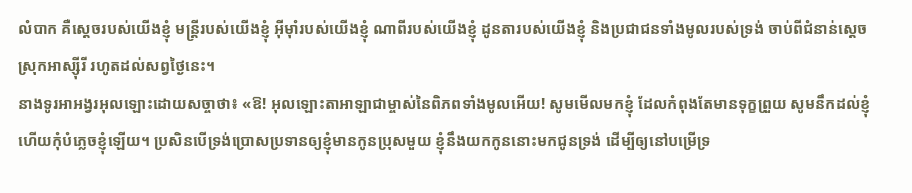លំបាក គឺស្ដេចរបស់យើងខ្ញុំ មន្ត្រីរបស់យើងខ្ញុំ អ៊ីមុាំរបស់យើងខ្ញុំ ណាពីរបស់យើងខ្ញុំ ដូនតារបស់យើងខ្ញុំ និងប្រជាជនទាំងមូលរបស់ទ្រង់ ចាប់ពីជំនាន់ស្ដេចស្រុកអាស្ស៊ីរី រហូតដល់សព្វថ្ងៃនេះ។
នាងទូរអាអង្វរអុលឡោះដោយសច្ចាថា៖ «ឱ! អុលឡោះតាអាឡាជាម្ចាស់នៃពិភពទាំងមូលអើយ! សូមមើលមកខ្ញុំ ដែលកំពុងតែមានទុក្ខព្រួយ សូមនឹកដល់ខ្ញុំ ហើយកុំបំភ្លេចខ្ញុំឡើយ។ ប្រសិនបើទ្រង់ប្រោសប្រទានឲ្យខ្ញុំមានកូនប្រុសមួយ ខ្ញុំនឹងយកកូននោះមកជូនទ្រង់ ដើម្បីឲ្យនៅបម្រើទ្រ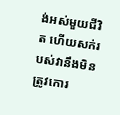ង់អស់មួយជីវិត ហើយសក់របស់វានឹងមិនត្រូវកោរ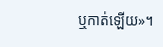ឬកាត់ឡើយ»។